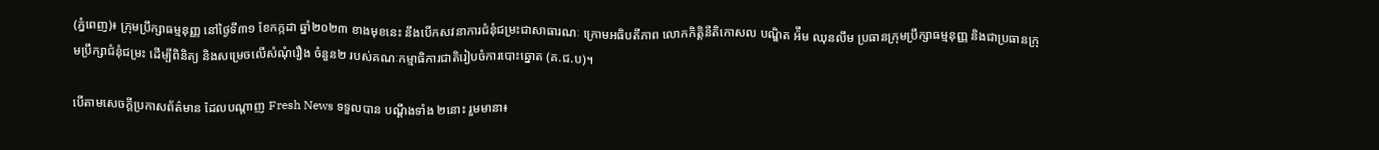(ភ្នំពេញ)៖ ក្រុមប្រឹក្សាធម្មនុញ្ញ នៅថ្ងៃទី៣១ ខែកក្កដា ឆ្នាំ២០២៣ ខាងមុខនេះ នឹងបើកសវនាការជំនុំជម្រះជាសាធារណៈ ក្រោមអធិបតីភាព លោកកិត្តិនីតិកោសល បណ្ឌិត អ៉ឹម ឈុនលឹម ប្រធានក្រុមប្រឹក្សាធម្មនុញ្ញ និងជាប្រធានក្រុមប្រឹក្សាជំនុំជម្រះ ដើម្បីពិនិត្យ និងសម្រេចលើសំណុំរឿង ចំនួន២ របស់គណៈកម្មាធិការជាតិរៀបចំការបោះឆ្នោត (គ.ជ.ប)។

បើតាមសេចក្តីប្រកាសព័ត៌មាន ដែលបណ្តាញ Fresh News ទទួលបាន បណ្តឹងទាំង ២នោះ រួមមានា៖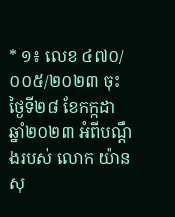* ១៖ លេខ ៤៧០/០០៥/២០២៣ ចុះថ្ងៃទី២៨ ខែកក្កដា ឆ្នាំ២០២៣ អំពីបណ្ដឹងរបស់ លោក យ៉ាន សុ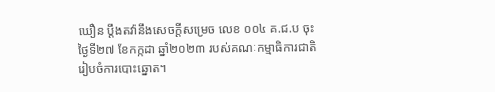ឃឿន ប្តឹងតវ៉ានឹងសេចក្ដីសម្រេច លេខ ០០៤ គ.ជ.ប ចុះថ្ងៃទី២៧ ខែកក្កដា ឆ្នាំ២០២៣ របស់គណៈកម្មាធិការជាតិរៀបចំការបោះឆ្នោត។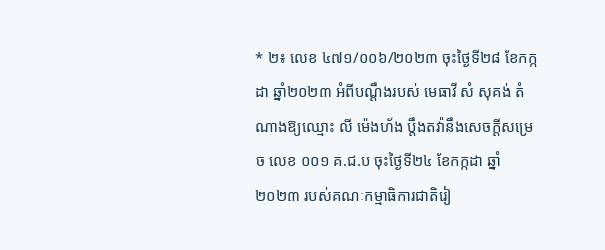* ២៖ លេខ ៤៧១/០០៦/២០២៣ ចុះថ្ងៃទី២៨ ខែកក្កដា ឆ្នាំ២០២៣ អំពីបណ្ដឹងរបស់ មេធាវី សំ សុគង់ តំណាងឱ្យឈ្មោះ លី ម៉េងហ័ង ប្តឹងតវ៉ានឹងសេចក្ដីសម្រេច លេខ ០០១ គ.ជ.ប ចុះថ្ងៃទី២៤ ខែកក្កដា ឆ្នាំ២០២៣ របស់គណៈកម្មាធិការជាតិរៀ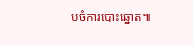បចំការបោះឆ្នោត៕